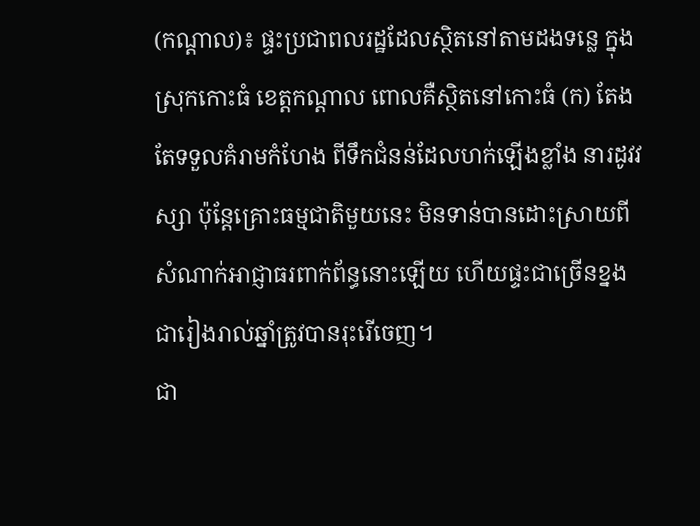(កណ្តាល)៖ ផ្ទះប្រជាពលរដ្ឋដែលស្ថិតនៅតាមដងទន្លេ ក្នុងស្រុកកោះធំ ខេត្តកណ្តាល ពោលគឺស្ថិតនៅកោះធំ (ក) តែងតែទទួលគំរាមកំហែង ពីទឹកជំនន់ដែលហក់ឡើងខ្លាំង នារដូវវស្សា ប៉ុន្តែគ្រោះធម្មជាតិមួយនេះ មិនទាន់បានដោះស្រាយពី សំណាក់អាជ្ញាធរពាក់ព័ន្ធនោះឡើយ ហើយផ្ទះជាច្រើនខ្នង ជារៀងរាល់ឆ្នាំត្រូវបានរុះរើចេញ។
ជា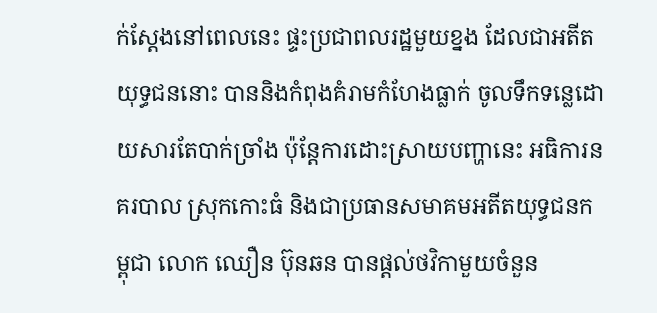ក់ស្តែងនៅពេលនេះ ផ្ទះប្រជាពលរដ្ឋមួយខ្នង ដែលជាអតីតយុទ្ធជននោះ បាននិងកំពុងគំរាមកំហែងធ្លាក់ ចូលទឹកទន្លេដោយសារតែបាក់ច្រាំង ប៉ុន្តែការដោះស្រាយបញ្ហានេះ អធិការនគរបាល ស្រុកកោះធំ និងជាប្រធានសមាគមអតីតយុទ្ធជនកម្ពុជា លោក ឈឿន ប៊ុនឆន បានផ្តល់ថវិកាមួយចំនួន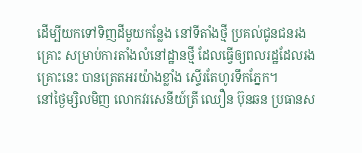ដើម្បីយកទៅទិញដីមួយកន្លែង នៅទីតាំងថ្មី ប្រគល់ជូនជនរងគ្រោះ សម្រាប់ការតាំងលំនៅដ្ឋានថ្មី ដែលធ្វើឲ្យពលរដ្ឋដែលរងគ្រោះនេះ បានត្រេតអរយ៉ាងខ្លាំង ស្ទើរតែហូរទឹកភ្នែក។
នៅថ្ងៃម្សិលមិញ លោកវរសេនីយ៍ត្រី ឈឿន ប៊ុនឆន ប្រធានស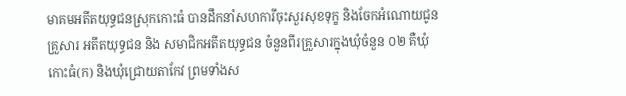មាគមអតីតយុទ្ធជនស្រុកកោះធំ បានដឹកនាំសហការីចុះសួរសុខទុក្ខ និងចែកអំណោយជូនគ្រួសារ អតីតយុទ្ធជន និង សមាជិកអតីតយុទ្ធជន ចំនួនពីរគ្រួសារក្នុងឃុំចំនួន ០២ គឺឃុំកោះធំ(ក) និងឃុំជ្រោយតាកែវ ព្រមទាំងស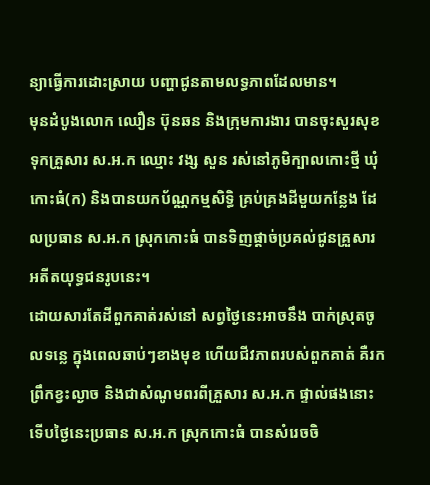ន្យាធ្វើការដោះស្រាយ បញ្ហាជូនតាមលទ្ធភាពដែលមាន។
មុនដំបូងលោក ឈឿន ប៊ុនឆន និងក្រុមការងារ បានចុះសួរសុខទុកគ្រួសារ ស.អ.ក ឈ្មោះ វង្ស សួន រស់នៅភូមិក្បាលកោះថ្មី ឃុំកោះធំ(ក) និងបានយកប័ណ្ណកម្មសិទ្ធិ គ្រប់គ្រងដីមួយកន្លែង ដែលប្រធាន ស.អ.ក ស្រុកកោះធំ បានទិញផ្តាច់ប្រគល់ជូនគ្រួសារ អតីតយុទ្ធជនរូបនេះ។
ដោយសារតែដីពួកគាត់រស់នៅ សព្វថ្ងៃនេះអាចនឹង បាក់ស្រុតចូលទន្លេ ក្នុងពេលឆាប់ៗខាងមុខ ហើយជីវភាពរបស់ពួកគាត់ គឺរកព្រឹកខ្វះល្ងាច និងជាសំណូមពរពីគ្រួសារ ស.អ.ក ផ្ទាល់ផងនោះ ទើបថ្ងៃនេះប្រធាន ស.អ.ក ស្រុកកោះធំ បានសំរេចចិ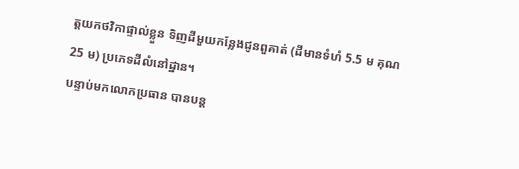ត្តយកថវិកាផ្ទាល់ខ្លួន ទិញដីមួយកន្លែងជូនពួគាត់ (ដីមានទំហំ 5.5 ម គុណ 25 ម) ប្រភេទដីលំនៅដ្ឋាន។
បន្ទាប់មកលោកប្រធាន បានបន្ត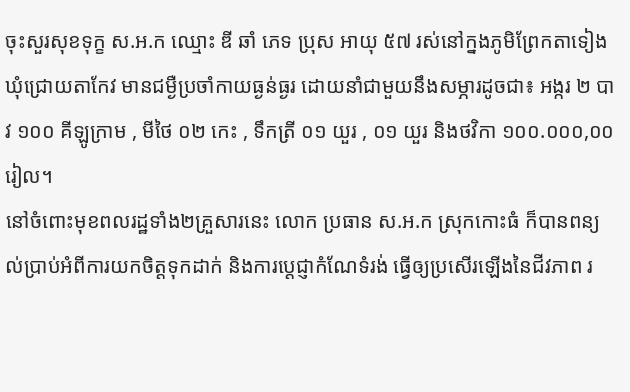ចុះសួរសុខទុក្ខ ស.អ.ក ឈ្មោះ ឌី ឆាំ ភេទ ប្រុស អាយុ ៥៧ រស់នៅក្នងភូមិព្រែកតាទៀង ឃុំជ្រោយតាកែវ មានជម្ងឺប្រចាំកាយធ្ងន់ធ្ងរ ដោយនាំជាមួយនឹងសម្ភារដូចជា៖ អង្ករ ២ បាវ ១០០ គីឡូក្រាម , មីថៃ ០២ កេះ , ទឹកត្រី ០១ យួរ , ០១ យួរ និងថវិកា ១០០.០០០,០០ រៀល។
នៅចំពោះមុខពលរដ្ឋទាំង២គ្រួសារនេះ លោក ប្រធាន ស.អ.ក ស្រុកកោះធំ ក៏បានពន្យល់ប្រាប់អំពីការយកចិត្តទុកដាក់ និងការប្តេជ្ញាកំណែទំរង់ ធ្វើឲ្យប្រសើរឡើងនៃជីវភាព រ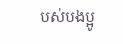បស់បងប្អូ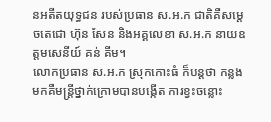នអតីតយុទ្ធជន របស់ប្រធាន ស.អ.ក ជាតិគឺសម្តេចតេជោ ហ៊ុន សែន និងអគ្គលេខា ស.អ.ក នាយឧត្តមសេនីយ៍ គន់ គីម។
លោកប្រធាន ស.អ.ក ស្រុកកោះធំ ក៏បន្តថា កន្លងមកគឺមន្ត្រីថ្នាក់ក្រោមបានបង្កើត ការខ្វះចន្លោះ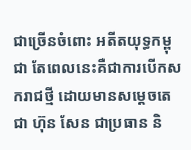ជាច្រើនចំពោះ អតីតយុទ្ធកម្ពុជា តែពេលនេះគឺជាការបើកសករាជថ្មី ដោយមានសម្តេចតេជា ហ៊ុន សែន ជាប្រធាន និ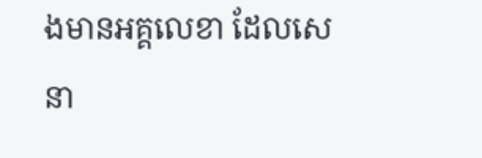ងមានអគ្គលេខា ដែលសេនា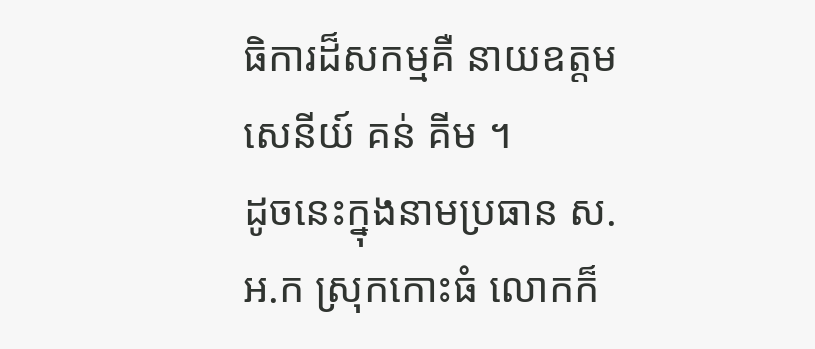ធិការដ៏សកម្មគឺ នាយឧត្តមសេនីយ៍ គន់ គីម ។
ដូចនេះក្នុងនាមប្រធាន ស.អ.ក ស្រុកកោះធំ លោកក៏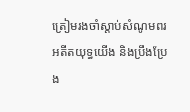ត្រៀមរងចាំស្តាប់សំណូមពរ អតីតយុទ្ធយើង និងប្រឹងប្រែង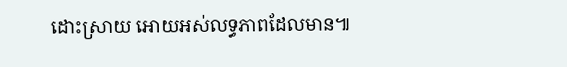ដោះស្រាយ អោយអស់លទ្ធភាពដែលមាន៕